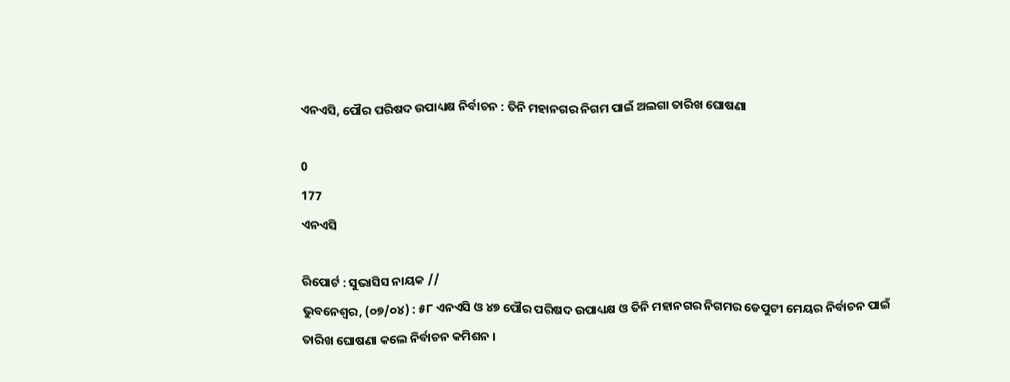ଏନଏସି, ପୌର ପରିଷଦ ଉପାଧ୍ୟକ୍ଷ ନିର୍ବାଚନ : ତିନି ମହାନଗର ନିଗମ ପାଇଁ ଅଲଗା ତାରିଖ ଘୋଷଣା

0
177
ଏନଏସି

ରିପୋର୍ଟ : ସୁଭାସିସ ନାୟକ //
ଭୁବନେଶ୍ୱର, (୦୭/୦୪) : ୫୮ ଏନଏସି ଓ ୪୭ ପୌର ପରିଷଦ ଉପାଧ୍ୟକ୍ଷ ଓ ତିନି ମହାନଗର ନିଗମର ଡେପୁଟୀ ମେୟର ନିର୍ବାଚନ ପାଇଁ ତାରିଖ ଘୋଷଣା କଲେ ନିର୍ବାଚନ କମିଶନ ।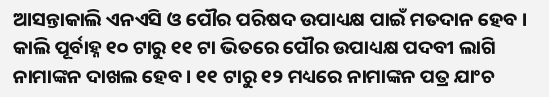ଆସନ୍ତାକାଲି ଏନଏସି ଓ ପୌର ପରିଷଦ ଉପାଧ୍ୟକ୍ଷ ପାଇଁ ମତଦାନ ହେବ । କାଲି ପୂର୍ବାହ୍ନ ୧୦ ଟାରୁ ୧୧ ଟା ଭିତରେ ପୌର ଉପାଧ୍ୟକ୍ଷ ପଦବୀ ଲାଗି ନାମାଙ୍କନ ଦାଖଲ ହେବ । ୧୧ ଟାରୁ ୧୨ ମଧ୍ୟରେ ନାମାଙ୍କନ ପତ୍ର ଯାଂଚ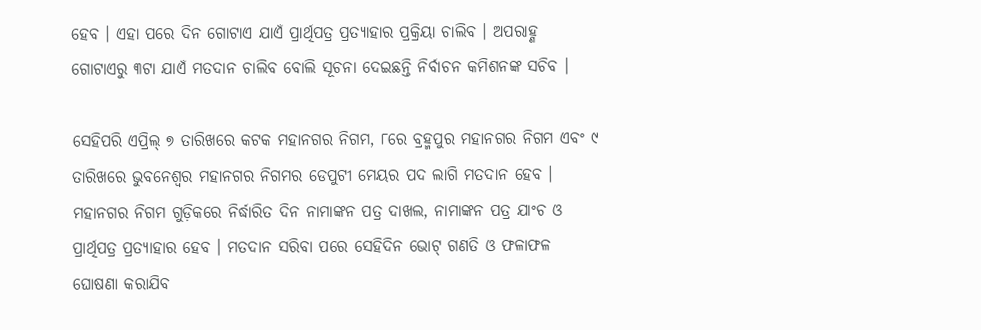ହେବ । ଏହା ପରେ ଦିନ ଗୋଟାଏ ଯାଏଁ ପ୍ରାର୍ଥିପତ୍ର ପ୍ରତ୍ୟାହାର ପ୍ରକ୍ରିୟା ଚାଲିବ । ଅପରାହ୍ଣ ଗୋଟାଏରୁ ୩ଟା ଯାଏଁ ମତଦାନ ଚାଲିବ ବୋଲି ସୂଚନା ଦେଇଛନ୍ତି ନିର୍ବାଚନ କମିଶନଙ୍କ ସଚିବ ।

ସେହିପରି ଏପ୍ରିଲ୍ ୭ ତାରିଖରେ କଟକ ମହାନଗର ନିଗମ, ୮ରେ ବ୍ରହ୍ମପୁର ମହାନଗର ନିଗମ ଏବଂ ୯ ତାରିଖରେ ଭୁବନେଶ୍ୱର ମହାନଗର ନିଗମର ଡେପୁଟୀ ମେୟର ପଦ ଲାଗି ମତଦାନ ହେବ । ମହାନଗର ନିଗମ ଗୁଡ଼ିକରେ ନିର୍ଦ୍ଧାରିତ ଦିନ ନାମାଙ୍କନ ପତ୍ର ଦାଖଲ, ନାମାଙ୍କନ ପତ୍ର ଯାଂଚ ଓ ପ୍ରାର୍ଥିପତ୍ର ପ୍ରତ୍ୟାହାର ହେବ । ମତଦାନ ସରିବା ପରେ ସେହିଦିନ ଭୋଟ୍ ଗଣତି ଓ ଫଳାଫଳ ଘୋଷଣା କରାଯିବ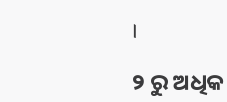।

୨ ରୁ ଅଧିକ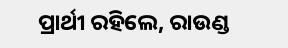ପ୍ରାର୍ଥୀ ରହିଲେ, ରାଉଣ୍ଡ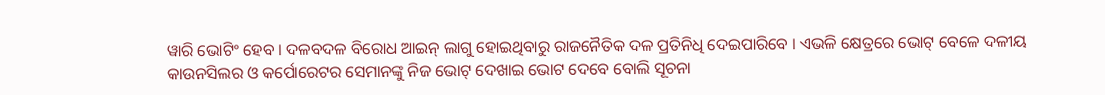ୱାରି ଭୋଟିଂ ହେବ । ଦଳବଦଳ ବିରୋଧ ଆଇନ୍ ଲାଗୁ ହୋଇଥିବାରୁ ରାଜନୈତିକ ଦଳ ପ୍ରତିନିଧି ଦେଇପାରିବେ । ଏଭଳି କ୍ଷେତ୍ରରେ ଭୋଟ୍ ବେଳେ ଦଳୀୟ କାଉନସିଲର ଓ କର୍ପୋରେଟର ସେମାନଙ୍କୁ ନିଜ ଭୋଟ୍ ଦେଖାଇ ଭୋଟ ଦେବେ ବୋଲି ସୂଚନା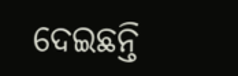ଦେଇଛନ୍ତି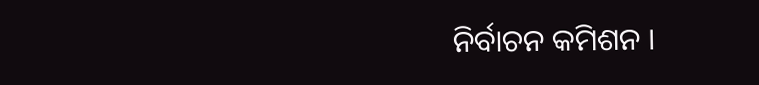ନିର୍ବାଚନ କମିଶନ ।